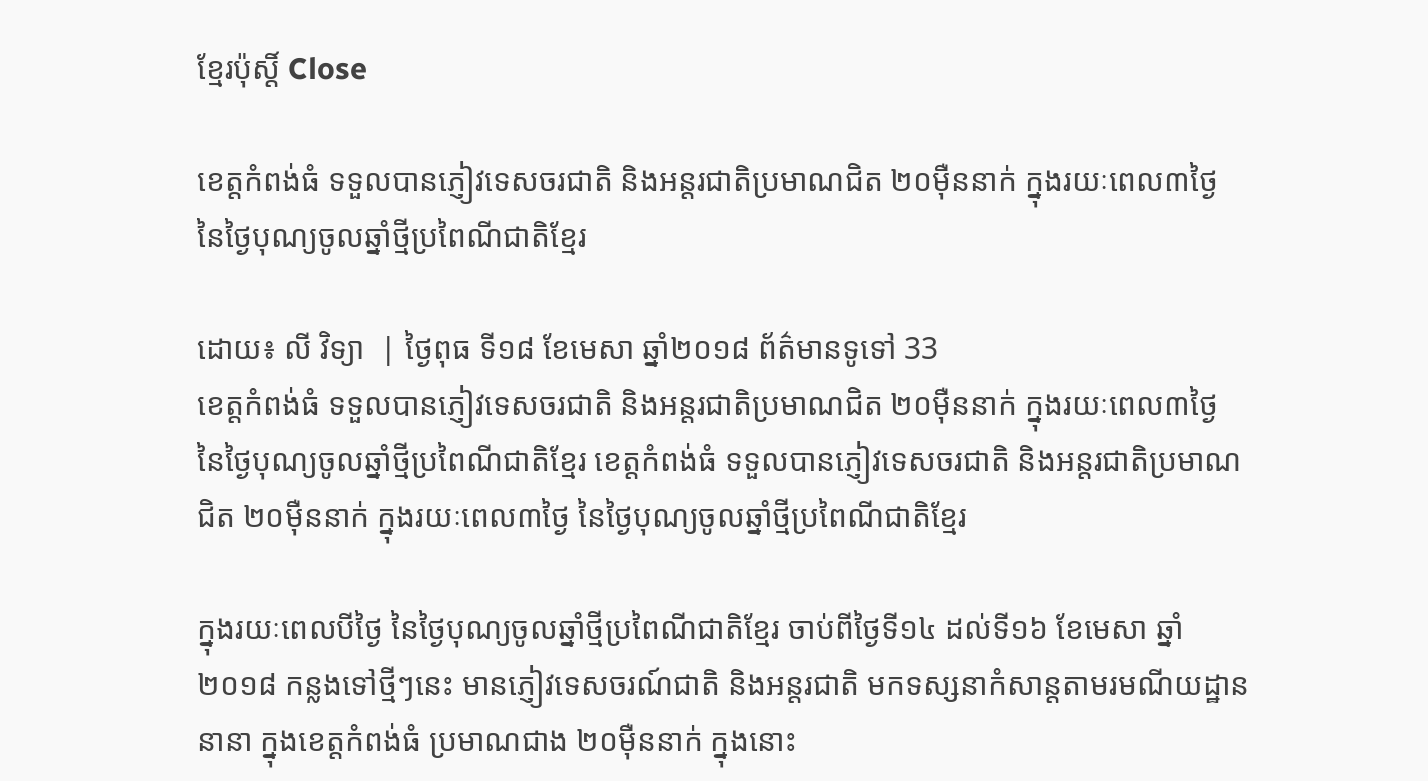ខ្មែរប៉ុស្ដិ៍ Close

ខេត្តកំពង់ធំ ទទួលបានភ្ញៀវទេសចរជាតិ និងអន្តរជាតិប្រមាណជិត ២០ម៉ឺននាក់ ក្នុងរយៈពេល៣ថ្ងៃ នៃថ្ងៃបុណ្យចូលឆ្នាំថ្មីប្រពៃណីជាតិខ្មែរ

ដោយ៖ លី វិទ្យា  | ថ្ងៃពុធ ទី១៨ ខែមេសា ឆ្នាំ២០១៨ ព័ត៌មានទូទៅ 33
ខេត្តកំពង់ធំ ទទួលបានភ្ញៀវទេសចរជាតិ និងអន្តរជាតិប្រមាណជិត ២០ម៉ឺននាក់ ក្នុងរយៈពេល៣ថ្ងៃ នៃថ្ងៃបុណ្យចូលឆ្នាំថ្មីប្រពៃណីជាតិខ្មែរ ខេត្តកំពង់ធំ ទទួលបានភ្ញៀវទេសចរជាតិ និងអន្តរជាតិប្រមាណជិត ២០ម៉ឺននាក់ ក្នុងរយៈពេល៣ថ្ងៃ នៃថ្ងៃបុណ្យចូលឆ្នាំថ្មីប្រពៃណីជាតិខ្មែរ

ក្នុងរយៈពេលបីថ្ងៃ នៃថ្ងៃបុណ្យចូលឆ្នាំថ្មីប្រពៃណីជាតិខ្មែរ ចាប់ពីថ្ងៃទី១៤ ដល់ទី១៦ ខែមេសា ឆ្នាំ២០១៨ កន្លងទៅថ្មីៗនេះ មានភ្ញៀវទេសចរណ៍ជាតិ និងអន្តរជាតិ មកទស្សនាកំសាន្តតាមរមណីយដ្ឋាននានា ក្នុងខេត្តកំពង់ធំ ប្រមាណជាង ២០ម៉ឺននាក់ ក្នុងនោះ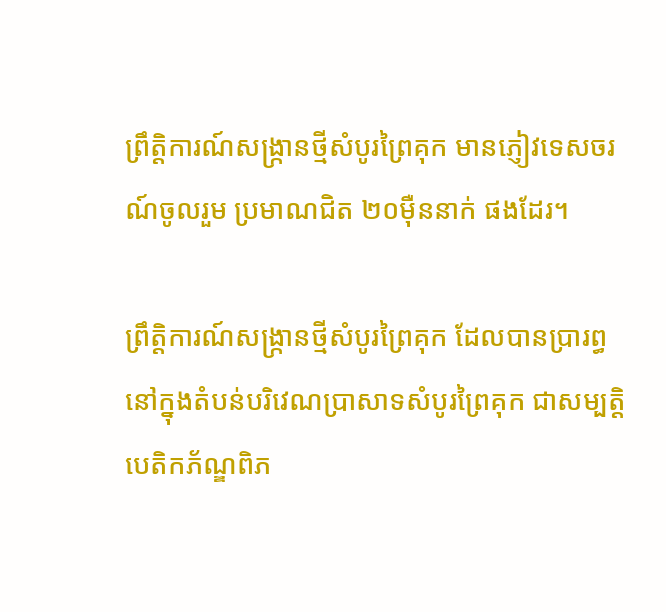ព្រឹត្តិការណ៍សង្ក្រានថ្មីសំបូរព្រៃគុក មានភ្ញៀវទេសចរណ៍ចូលរួម ប្រមាណជិត ២០ម៉ឺននាក់ ផងដែរ។

ព្រឹត្តិការណ៍សង្ក្រានថ្មីសំបូរព្រៃគុក ដែលបានប្រារព្ធនៅក្នុងតំបន់បរិវេណប្រាសាទសំបូរព្រៃគុក ជាសម្បត្តិបេតិកភ័ណ្ឌពិភ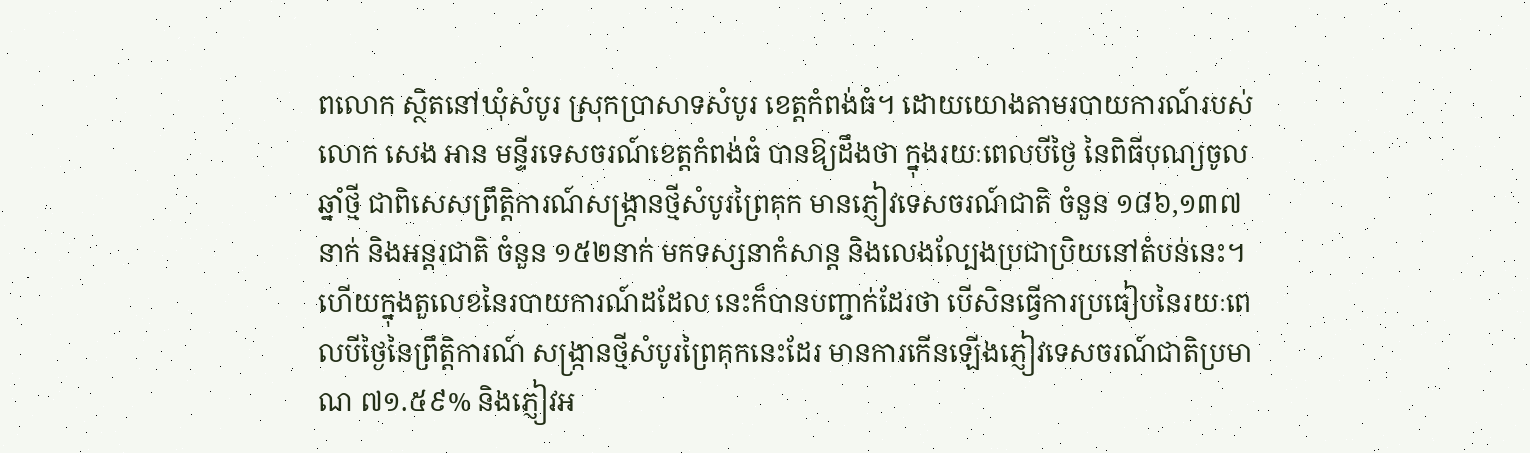ពលោក ស្ថិតនៅឃុំសំបូរ ស្រុកប្រាសាទសំបូរ ខេត្តកំពង់ធំ។ ដោយយោងតាមរបាយការណ៍របស់ លោក សេង អាន មន្ទីរទេសចរណ៍ខេត្តកំពង់ធំ បានឱ្យដឹងថា ក្នុងរយៈពេលបីថ្ងៃ នៃពិធីបុណ្យចូលឆ្នាំថ្មី ជាពិសេសព្រឹត្តិការណ៍សង្ក្រានថ្មីសំបូរព្រៃគុក មានភ្ញៀវទេសចរណ៍ជាតិ ចំនួន ១៨៦,១៣៧នាក់ និងអន្តរជាតិ ចំនួន ១៥២នាក់ មកទស្សនាកំសាន្ត និងលេងល្បែងប្រជាប្រិយនៅតំបន់នេះ។ ហើយក្នុងតួលេខនៃរបាយការណ៍ដដែល នេះក៏បានបញ្ជាក់ដែរថា បើសិនធ្វើការប្រធៀបនៃរយៈពេលបីថ្ងៃនៃព្រឹត្តិការណ៍ សង្រ្កានថ្មីសំបូរព្រៃគុកនេះដែរ មានការកើនឡើងភ្ញៀវទេសចរណ៍ជាតិប្រមាណ ៧១.៥៩% និងភ្ញៀវអ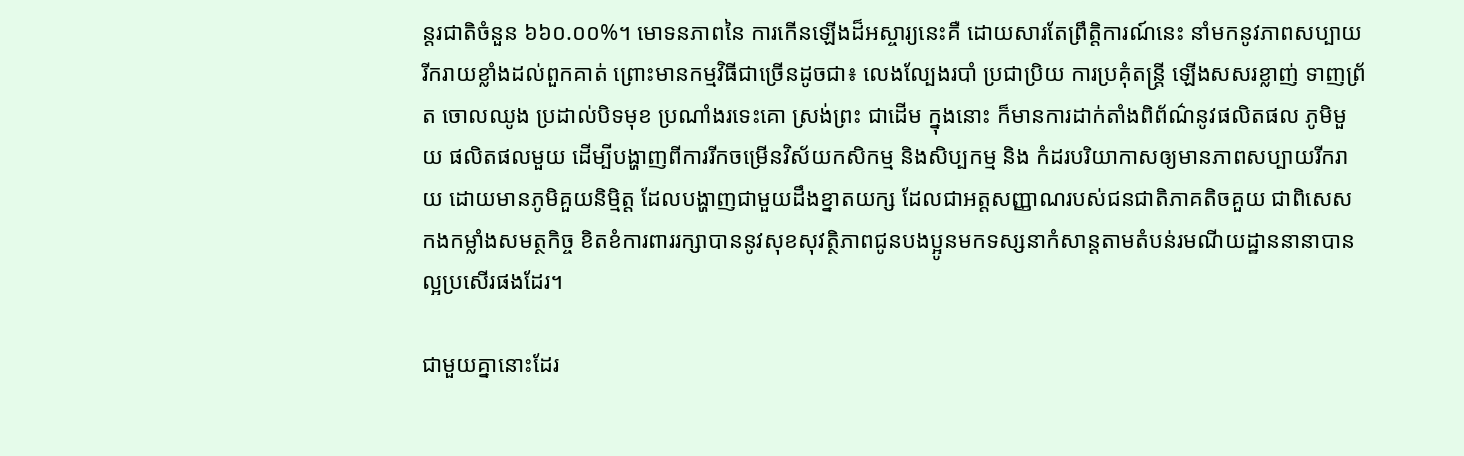ន្តរជាតិចំនួន ៦៦០.០០%។ មោទនភាពនៃ ការកើនឡើងដ៏អស្ចារ្យនេះគឺ ដោយសារតែព្រឹត្តិការណ៍នេះ នាំមកនូវភាពសប្បាយ រីករាយខ្លាំងដល់ពួកគាត់ ព្រោះមានកម្មវិធីជាច្រើនដូចជា៖ លេងល្បែងរបាំ ប្រជាប្រិយ ការប្រគុំតន្ត្រី ឡើងសសរខ្លាញ់ ទាញព្រ័ត ចោលឈូង ប្រដាល់បិទមុខ ប្រណាំងរទេះគោ ស្រង់ព្រះ ជាដើម ក្នុងនោះ ក៏មានការដាក់តាំងពិព័ណ៌នូវផលិតផល ភូមិមួយ ផលិតផលមួយ ដើម្បីបង្ហាញពីការរីកចម្រើនវិស័យកសិកម្ម និងសិប្បកម្ម និង កំដរបរិយាកាសឲ្យមានភាពសប្បាយរីករាយ ដោយមានភូមិគួយនិម្មិត្ត ដែលបង្ហាញជាមួយដឹងខ្នាតយក្ស ដែលជាអត្តសញ្ញាណរបស់ជនជាតិភាគតិចគួយ ជាពិសេស កងកម្លាំងសមត្ថកិច្ច ខិតខំការពាររក្សាបាននូវសុខសុវត្ថិភាពជូនបងប្អូនមកទស្សនាកំសាន្តតាមតំបន់រមណីយដ្ឋាននានាបានល្អប្រសើរផងដែរ។

ជាមួយគ្នានោះដែរ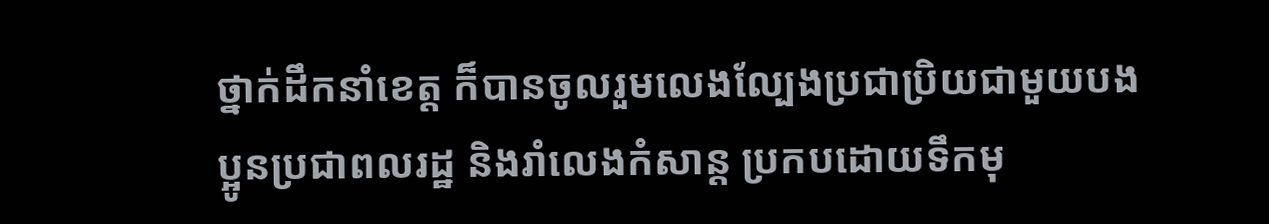ថ្នាក់ដឹកនាំខេត្ត ក៏បានចូលរួមលេងល្បែងប្រជាប្រិយជាមួយបងប្អូនប្រជាពលរដ្ឋ និងរាំលេងកំសាន្ត ប្រកបដោយទឹកមុ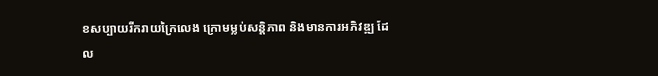ខសប្បាយរីករាយក្រៃលេង ក្រោមម្លប់សន្តិភាព និងមានការអភិវឌ្ឍ ដែល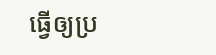ធ្វើឲ្យប្រ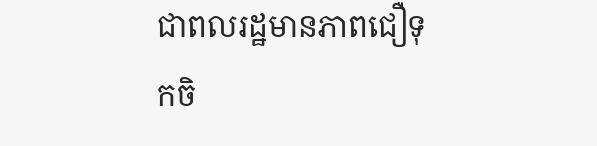ជាពលរដ្ឋមានភាពជឿទុកចិ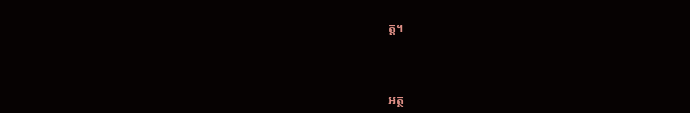ត្ត។



អត្ថ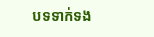បទទាក់ទង